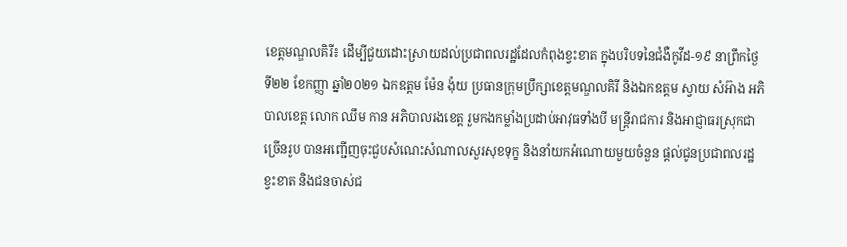ខេត្តមណ្ឌលគិរី៖ ដើម្បីជួយដោះស្រាយដល់ប្រជាពលរដ្ឋដែលកំពុងខ្វះខាត ក្នុងបរិបទនៃជំងឺកូវីដ-១៩ នាព្រឹកថ្ងៃទី២២ ខែកញ្ញា ឆ្នាំ២០២១ ឯកឧត្តម ម៉ែន ង៉ុយ ប្រធានក្រុមប្រឹក្សាខេត្តមណ្ឌលគិរី និងឯកឧត្តម ស្វាយ សំអ៊ាង អភិបាលខេត្ត លោក ឈឹម កាន អភិបាលរងខេត្ត រួមកងកម្លាំងប្រដាប់អាវុធទាំងបី មន្ត្រីរាជការ និងអាជ្ញាធរស្រុកជាច្រើនរូប បានអញ្ជើញចុះជួបសំណេះសំណាលសួរសុខទុក្ខ និងនាំយកអំណោយមួយចំនួន ផ្តល់ជូនប្រជាពលរដ្ឋខ្វះខាត និងជនចាស់ជ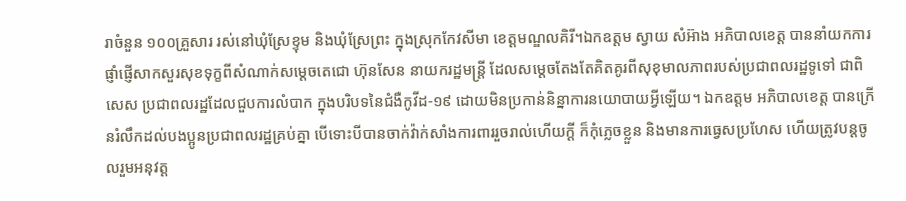រាចំនួន ១០០គ្រួសារ រស់នៅឃុំស្រែខ្ទុម និងឃុំស្រែព្រះ ក្នុងស្រុកកែវសីមា ខេត្តមណ្ឌលគិរី។ឯកឧត្តម ស្វាយ សំអ៊ាង អភិបាលខេត្ត បាននាំយកការផ្ញាំផ្ញើសាកសួរសុខទុក្ខពីសំណាក់សម្តេចតេជោ ហ៊ុនសែន នាយករដ្ឋមន្រ្តី ដែលសម្តេចតែងតែគិតគូរពីសុខុមាលភាពរបស់ប្រជាពលរដ្ឋទូទៅ ជាពិសេស ប្រជាពលរដ្ឋដែលជួបការលំបាក ក្នុងបរិបទនៃជំងឺកូវីដ-១៩ ដោយមិនប្រកាន់និន្នាការនយោបាយអ្វីឡើយ។ ឯកឧត្តម អភិបាលខេត្ត បានក្រើនរំលឹកដល់បងប្អូនប្រជាពលរដ្ឋគ្រប់គ្នា បើទោះបីបានចាក់វ៉ាក់សាំងការពាររួចរាល់ហើយក្តី ក៏កុំភ្លេចខ្លួន និងមានការធ្វេសប្រហែស ហើយត្រូវបន្តចូលរួមអនុវត្ត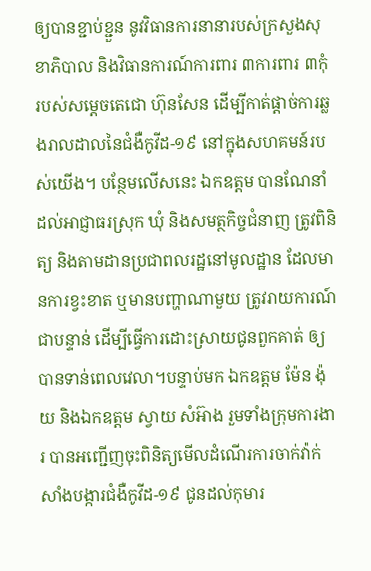ឲ្យបានខ្ជាប់ខ្ជួន នូវវិធានការនានារបស់ក្រសួងសុខាភិបាល និងវិធានការណ៍ការពារ ៣ការពារ ៣កុំ របស់សម្តេចតេជោ ហ៊ុនសែន ដើម្បីកាត់ផ្តាច់ការឆ្លងរាលដាលនៃជំងឺកូវីដ-១៩ នៅក្នុងសហគមន៍របស់យើង។ បន្ថែមលើសនេះ ឯកឧត្តម បានណែនាំដល់អាជ្ញាធរស្រុក ឃុំ និងសមត្ថកិច្ចជំនាញ ត្រូវពិនិត្យ និងតាមដានប្រជាពលរដ្ឋនៅមូលដ្ឋាន ដែលមានការខ្វះខាត ឬមានបញ្ហាណាមួយ ត្រូវរាយការណ៍ជាបន្ទាន់ ដើម្បីធ្វើការដោះស្រាយជូនពួកគាត់ ឲ្យបានទាន់ពេលវេលា។បន្ទាប់មក ឯកឧត្តម ម៉ែន ង៉ុយ និងឯកឧត្តម ស្វាយ សំអ៊ាង រួមទាំងក្រុមការងារ បានអញ្ជើញចុះពិនិត្យមើលដំណើរការចាក់វ៉ាក់សាំងបង្ការជំងឺកូវីដ-១៩ ជូនដល់កុមារ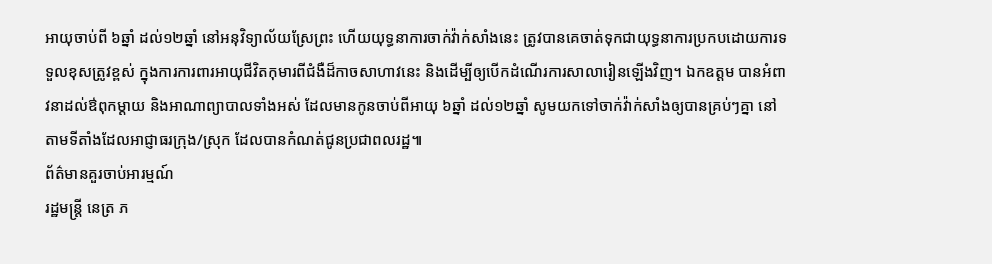អាយុចាប់ពី ៦ឆ្នាំ ដល់១២ឆ្នាំ នៅអនុវិទ្យាល័យស្រែព្រះ ហើយយុទ្ធនាការចាក់វ៉ាក់សាំងនេះ ត្រូវបានគេចាត់ទុកជាយុទ្ធនាការប្រកបដោយការទទួលខុសត្រូវខ្ពស់ ក្នុងការការពារអាយុជីវិតកុមារពីជំងឺដ៏កាចសាហាវនេះ និងដើម្បីឲ្យបើកដំណើរការសាលារៀនឡើងវិញ។ ឯកឧត្តម បានអំពាវនាដល់ឳពុកម្តាយ និងអាណាព្យាបាលទាំងអស់ ដែលមានកូនចាប់ពីអាយុ ៦ឆ្នាំ ដល់១២ឆ្នាំ សូមយកទៅចាក់វ៉ាក់សាំងឲ្យបានគ្រប់ៗគ្នា នៅតាមទីតាំងដែលអាជ្ញាធរក្រុង/ស្រុក ដែលបានកំណត់ជូនប្រជាពលរដ្ឋ៕
ព័ត៌មានគួរចាប់អារម្មណ៍
រដ្ឋមន្ត្រី នេត្រ ភ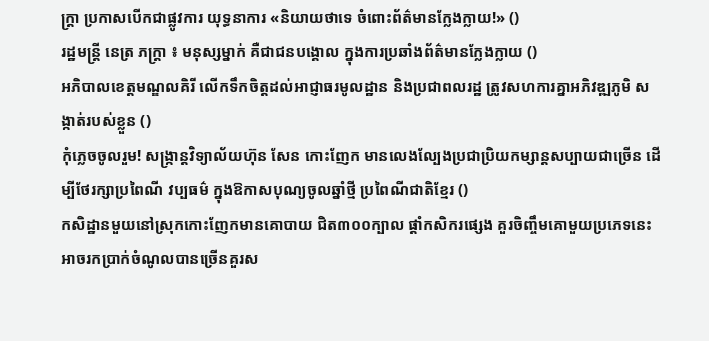ក្ត្រា ប្រកាសបើកជាផ្លូវការ យុទ្ធនាការ «និយាយថាទេ ចំពោះព័ត៌មានក្លែងក្លាយ!» ()
រដ្ឋមន្ត្រី នេត្រ ភក្ត្រា ៖ មនុស្សម្នាក់ គឺជាជនបង្គោល ក្នុងការប្រឆាំងព័ត៌មានក្លែងក្លាយ ()
អភិបាលខេត្តមណ្ឌលគិរី លើកទឹកចិត្តដល់អាជ្ញាធរមូលដ្ឋាន និងប្រជាពលរដ្ឋ ត្រូវសហការគ្នាអភិវឌ្ឍភូមិ សង្កាត់របស់ខ្លួន ()
កុំភ្លេចចូលរួម! សង្ក្រាន្តវិទ្យាល័យហ៊ុន សែន កោះញែក មានលេងល្បែងប្រជាប្រិយកម្សាន្តសប្បាយជាច្រើន ដើម្បីថែរក្សាប្រពៃណី វប្បធម៌ ក្នុងឱកាសបុណ្យចូលឆ្នាំថ្មី ប្រពៃណីជាតិខ្មែរ ()
កសិដ្ឋានមួយនៅស្រុកកោះញែកមានគោបាយ ជិត៣០០ក្បាល ផ្ដាំកសិករផ្សេង គួរចិញ្ចឹមគោមួយប្រភេទនេះ អាចរកប្រាក់ចំណូលបានច្រើនគួរស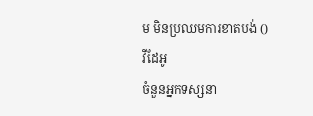ម មិនប្រឈមការខាតបង់ ()
វីដែអូ
ចំនួនអ្នកទស្សនា